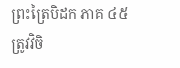ព្រះត្រៃបិដក ភាគ ៤៥
ត្រូវវិចិ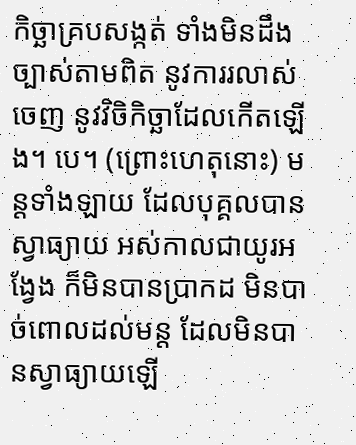កិច្ឆាគ្របសង្កត់ ទាំងមិនដឹងច្បាស់តាមពិត នូវការរលាស់ចេញ នូវវិចិកិច្ឆាដែលកើតឡើង។ បេ។ (ព្រោះហេតុនោះ) មន្តទាំងឡាយ ដែលបុគ្គលបានស្វាធ្យាយ អស់កាលជាយូរអង្វែង ក៏មិនបានប្រាកដ មិនបាច់ពោលដល់មន្ត ដែលមិនបានស្វាធ្យាយឡើ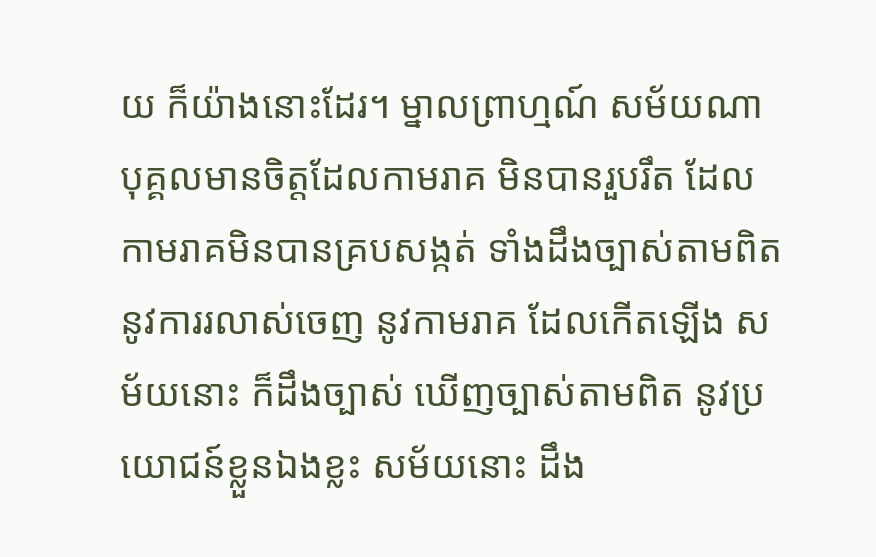យ ក៏យ៉ាងនោះដែរ។ ម្នាលព្រាហ្មណ៍ សម័យណា បុគ្គលមានចិត្តដែលកាមរាគ មិនបានរួបរឹត ដែលកាមរាគមិនបានគ្របសង្កត់ ទាំងដឹងច្បាស់តាមពិត នូវការរលាស់ចេញ នូវកាមរាគ ដែលកើតឡើង សម័យនោះ ក៏ដឹងច្បាស់ ឃើញច្បាស់តាមពិត នូវប្រយោជន៍ខ្លួនឯងខ្លះ សម័យនោះ ដឹង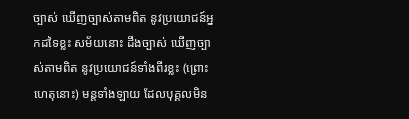ច្បាស់ ឃើញច្បាស់តាមពិត នូវប្រយោជន៍អ្នកដទៃខ្លះ សម័យនោះ ដឹងច្បាស់ ឃើញច្បាស់តាមពិត នូវប្រយោជន៍ទាំងពីរខ្លះ (ព្រោះហេតុនោះ) មន្តទាំងឡាយ ដែលបុគ្គលមិន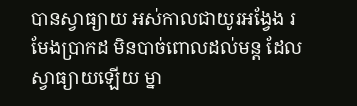បានស្វាធ្យាយ អស់កាលជាយូរអង្វែង រមែងប្រាកដ មិនបាច់ពោលដល់មន្ត ដែលស្វាធ្យាយឡើយ ម្នា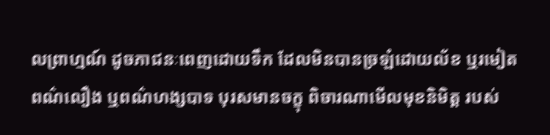លព្រាហ្មណ៍ ដូចភាជនៈពេញដោយទឹក ដែលមិនបានច្រឡំដោយល័ខ ឬរមៀត ពណ៌លឿង ឬពណ៌ហង្សបាទ បុរសមានចក្ខុ ពិចារណាមើលមុខនិមិត្ត របស់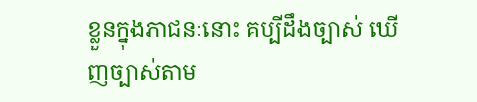ខ្លួនក្នុងភាជនៈនោះ គប្បីដឹងច្បាស់ ឃើញច្បាស់តាម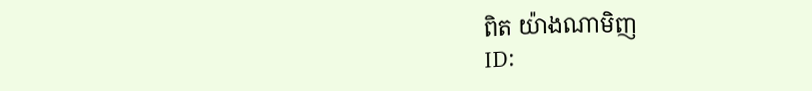ពិត យ៉ាងណាមិញ
ID: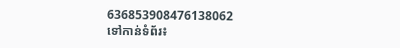636853908476138062
ទៅកាន់ទំព័រ៖